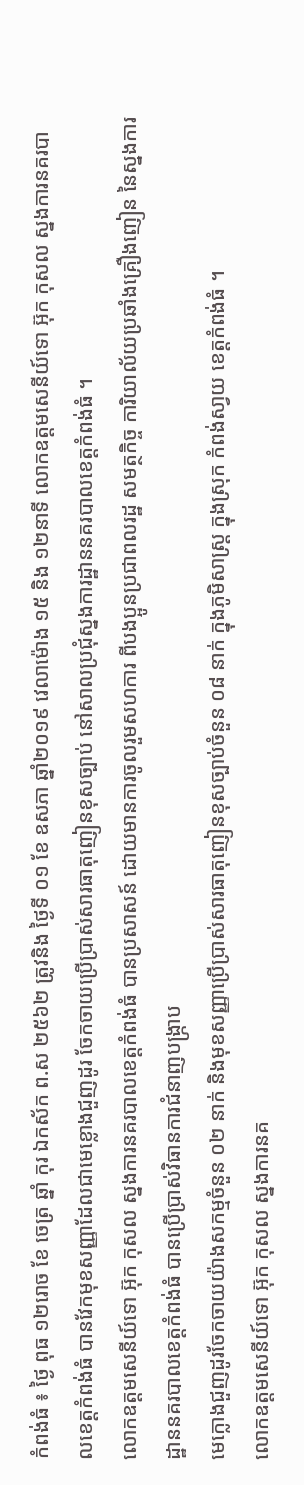កំពង់ធំ ៖ ថ្ងៃ ពុធ ១២រោច ខែ ចេត្រ ឆ្នាំ កុរ ឯកស័ក ព.ស ២៥៦២ ត្រូវនិង ថ្ងៃទី ០១ ខែ ឧសភា ឆ្នាំ២០១៩ វេលាម៉ោង ១៥ និង ១២នាទី លោកឧត្តមសេនីយ៍ទោ អ៊ុក កុសល ស្នងការនគរបាលខេត្តកំពង់ធំ បានវែកមុខសញ្ញាដែលជាមេខ្លោងជួញដូរ ចែកចាយប្រើប្រាស់សារធាតុញៀនខុសច្បាប់ នៅសាលប្រជុំស្នងការដ្ឋាននគរបាលខេត្តកំពង់ធំ ។
លោកឧត្តមសេនីយ៍ទោ អ៊ុក កុសល ស្នងការនគរបាលខេត្តកំពង់ធំ បានប្រសាសន៍ ដោយមានការចូលរួមសហការ ពីបងប្អូនប្រជាពលរដ្ឋ សមត្ថកិច្ច ការិយាល័យប្រឆាំងគ្រឿងញៀន នៃស្នងការដ្ឋាននគរបាលខេត្តកំពង់ធំ បានប្រើប្រាស់វិធានការជំនាញបង្ក្រាប
មេក្លោងជួញដូរចែកចាយយ៉ាងសកម្មចំនួន ០២ នាក់ និងមុខសញ្ញាប្រើប្រាស់សារធាតុញៀនខុសច្បាប់ចំនួន ០៨ នាក់ ក្នុងភូមិសាស្ត្រ ក្នុងស្រុក កំពង់សា្វយ ខេត្តកំពង់ធំ ។
លោកឧត្តមសេនីយ៍ទោ អ៊ុក កុសល ស្នងការនគ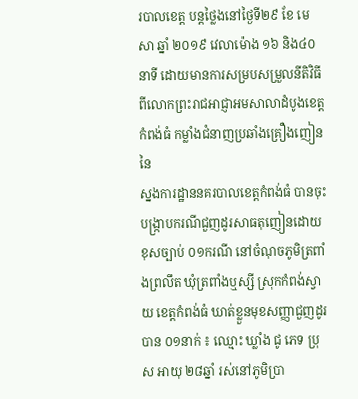របាលខេត្ត បន្តថ្លៃងនៅថ្ងៃទី២៩ ខែ មេសា ឆ្នាំ ២០១៩ វេលាម៉ោង ១៦ និង៤០នាទី ដោយមានការសម្របសម្រួលនីតិវិធី ពីលោកព្រះរាជអាជ្ញាអមសាលាដំបូងខេត្តកំពង់ធំ កម្លាំងជំនាញប្រឆាំងគ្រឿងញៀន នៃ
ស្នងការដ្ឋាននគរបាលខេត្តកំពង់ធំ បានចុះបង្ក្រាបករណីជួញដូរសាធតុញៀនដោយខុសច្បាប់ ០១ករណី នៅចំណុចភូមិត្រពាំងព្រលឹត ឃុំត្រពាំងឬស្សី ស្រុកកំពង់ស្វាយ ខេត្តកំពង់ធំ ឃាត់ខ្លួនមុខសញ្ញាជួញដូរបាន ០១នាក់ ៖ ឈ្មោះ ឃ្លាំង ជូ ភេទ ប្រុស អាយុ ២៨ឆ្នាំ រស់នៅភូមិប្រា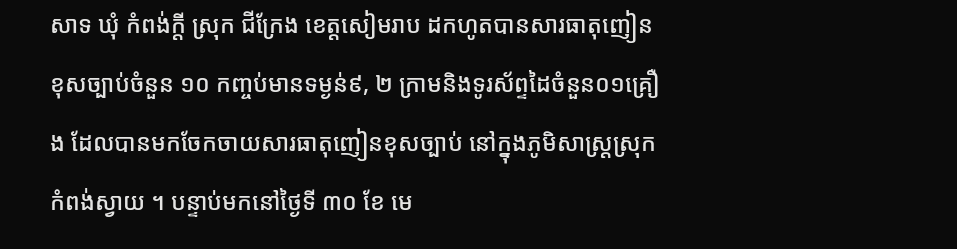សាទ ឃុំ កំពង់ក្តី ស្រុក ជីក្រែង ខេត្តសៀមរាប ដកហូតបានសារធាតុញៀនខុសច្បាប់ចំនួន ១០ កញ្ចប់មានទម្ងន់៩, ២ ក្រាមនិងទូរស័ព្ទដៃចំនួន០១គ្រឿង ដែលបានមកចែកចាយសារធាតុញៀនខុសច្បាប់ នៅក្នុងភូមិសាស្ត្រស្រុក កំពង់ស្វាយ ។ បន្ទាប់មកនៅថ្ងៃទី ៣០ ខែ មេ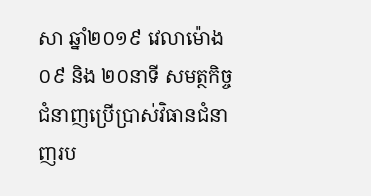សា ឆ្នាំ២០១៩ វេលាម៉ោង ០៩ និង ២០នាទី សមត្ថកិច្ចជំនាញប្រើប្រាស់វិធានជំនាញរប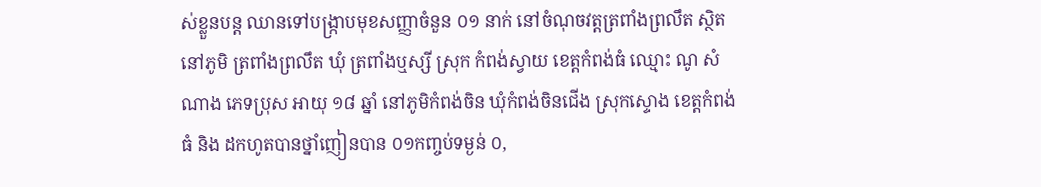ស់ខ្លួនបន្ត ឈានទៅបង្ក្រាបមុខសញ្ញាចំនួន ០១ នាក់ នៅចំណុចវត្តត្រពាំងព្រលឹត ស្ថិតនៅភូមិ ត្រពាំងព្រលឹត ឃុំ ត្រពាំងឬស្សី ស្រុក កំពង់ស្វាយ ខេត្តកំពង់ធំ ឈ្មោះ ណូ សំណាង ភេទប្រុស អាយុ ១៨ ឆ្នាំ នៅភូមិកំពង់ចិន ឃុំកំពង់ចិនជើង ស្រុកស្ទោង ខេត្តកំពង់ធំ និង ដកហូតបានថ្នាំញៀនបាន ០១កញ្ចប់ទម្ងន់ ០,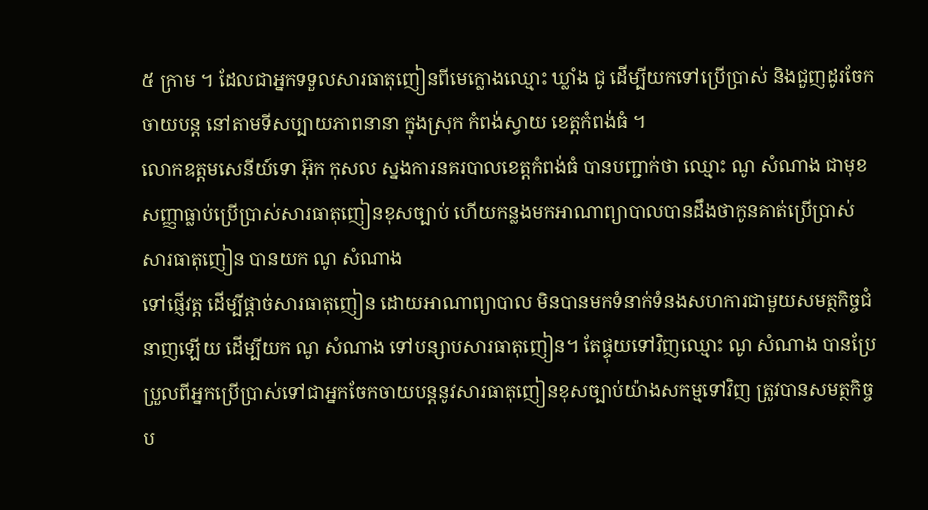៥ ក្រាម ។ ដែលជាអ្នកទទួលសារធាតុញៀនពីមេក្លោងឈ្មោះ ឃ្លាំង ជូ ដើម្បីយកទៅប្រើប្រាស់ និងជួញដូរចែកចាយបន្ត នៅតាមទីសប្បាយភាពនានា ក្នុងស្រុក កំពង់ស្វាយ ខេត្តកំពង់ធំ ។
លោកឧត្តមសេនីយ៍ទោ អ៊ុក កុសល ស្នងការនគរបាលខេត្តកំពង់ធំ បានបញ្ជាក់ថា ឈ្មោះ ណូ សំណាង ជាមុខសញ្ញាធ្លាប់ប្រើប្រាស់សារធាតុញៀនខុសច្បាប់ ហើយកន្លងមកអាណាព្យាបាលបានដឹងថាកូនគាត់ប្រើប្រាស់សារធាតុញៀន បានយក ណូ សំណាង
ទៅផ្ញើវត្ត ដើម្បីផ្ដាច់សារធាតុញៀន ដោយអាណាព្យាបាល មិនបានមកទំនាក់ទំនងសហការជាមួយសមត្ថកិច្ចជំនាញឡើយ ដើម្បីយក ណូ សំណាង ទៅបន្សាបសារធាតុញៀន។ តែផ្ទុយទៅវិញឈ្មោះ ណូ សំណាង បានប្រែប្រួលពីអ្នកប្រើប្រាស់ទៅជាអ្នកចែកចាយបន្តនូវសារធាតុញៀនខុសច្បាប់យ៉ាងសកម្មទៅវិញ ត្រូវបានសមត្ថកិច្ចប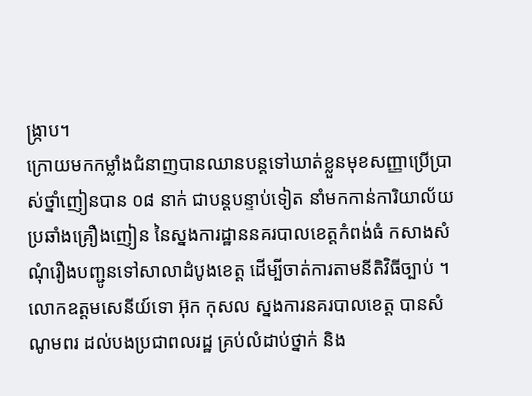ង្ក្រាប។
ក្រោយមកកម្លាំងជំនាញបានឈានបន្តទៅឃាត់ខ្លួនមុខសញ្ញាប្រើប្រាស់ថ្នាំញៀនបាន ០៨ នាក់ ជាបន្តបន្ទាប់ទៀត នាំមកកាន់ការិយាល័យប្រឆាំងគ្រឿងញៀន នៃស្នងការដ្ឋាននគរបាលខេត្តកំពង់ធំ កសាងសំណុំរឿងបញ្ជូនទៅសាលាដំបូងខេត្ត ដើម្បីចាត់ការតាមនីតិវិធីច្បាប់ ។
លោកឧត្តមសេនីយ៍ទោ អ៊ុក កុសល ស្នងការនគរបាលខេត្ត បានសំណូមពរ ដល់បងប្រជាពលរដ្ឋ គ្រប់លំដាប់ថ្នាក់ និង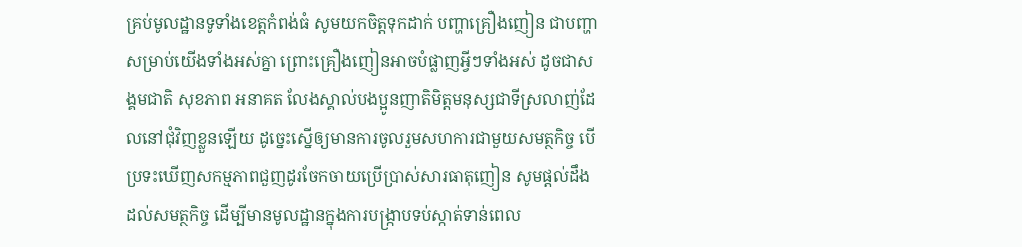គ្រប់មូលដ្ឋានទូទាំងខេត្តកំពង់ធំ សូមយកចិត្តទុកដាក់ បញ្ហាគ្រឿងញៀន ជាបញ្ហាសម្រាប់យើងទាំងអស់គ្នា ព្រោះគ្រឿងញៀនអាចបំផ្លាញអ្វីៗទាំងអស់ ដូចជាសង្គមជាតិ សុខភាព អនាគត លែងស្គាល់បងប្អូនញាតិមិត្តមនុស្សជាទីស្រលាញ់ដែលនៅជុំវិញខ្លួនឡើយ ដូច្នេះស្នើឲ្យមានការចូលរួមសហការជាមួយសមត្ថកិច្ច បើប្រទះឃើញសកម្មភាពជួញដូរចែកចាយប្រើប្រាស់សារធាតុញៀន សូមផ្ដល់ដឹងដល់សមត្ថកិច្ច ដើម្បីមានមូលដ្ឋានក្នុងការបង្ក្រាបទប់ស្កាត់ទាន់ពេល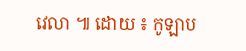វេលា ៕ ដោយ ៖ កូឡាប